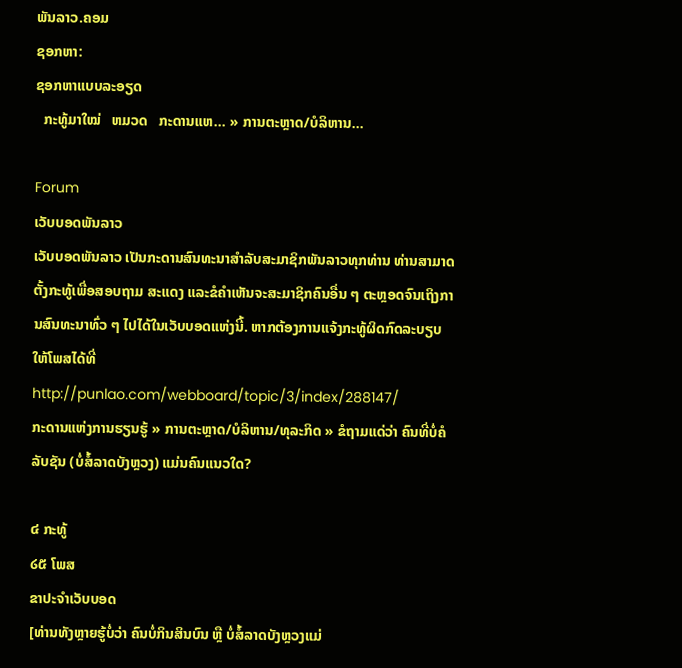ພັນລາວ.ຄອມ
ຊອກຫາ:
ຊອກຫາແບບລະອຽດ
  ກະທູ້ມາໃໝ່   ຫມວດ   ກະດານແຫ... » ການຕະຫຼາດ/ບໍລິຫານ...

Forum
ເວັບບອດພັນລາວ
ເວັບບອດພັນລາວ ເປັນກະດານສົນທະນາສຳລັບສະມາຊິກພັນລາວທຸກທ່ານ ທ່ານສາມາດຕັ້ງກະທູ້ເພື່ອສອບຖາມ ສະແດງ ແລະຂໍຄຳເຫັນຈະສະມາຊິກຄົນອື່ນ ໆ ຕະຫຼອດຈົນເຖິງການສົນທະນາທົ່ວ ໆ ໄປໄດ້ໃນເວັບບອດແຫ່ງນີ້. ຫາກຕ້ອງການແຈ້ງກະທູ້ຜິດກົດລະບຽບ ໃຫ້ໂພສໄດ້ທີ່ http://punlao.com/webboard/topic/3/index/288147/
ກະດານແຫ່ງການຮຽນຮູ້ » ການຕະຫຼາດ/ບໍລິຫານ/ທຸລະກິດ » ຂໍຖາມແດ່ວ່າ ຄົນທີ່ບໍ່ຄໍລັບຊັນ (ບໍ່ສໍ້ລາດບັງຫຼວງ) ແມ່ນຄົນແນວໃດ?

໔ ກະທູ້
໒໕ ໂພສ
ຂາປະຈຳເວັບບອດ
[ທ່ານທັງຫຼາຍຮູ້ບໍ່ວ່າ ຄົນບໍ່ກິນສິນບົນ ຫຼື ບໍ່ສໍ້ລາດບັງຫຼວງແມ່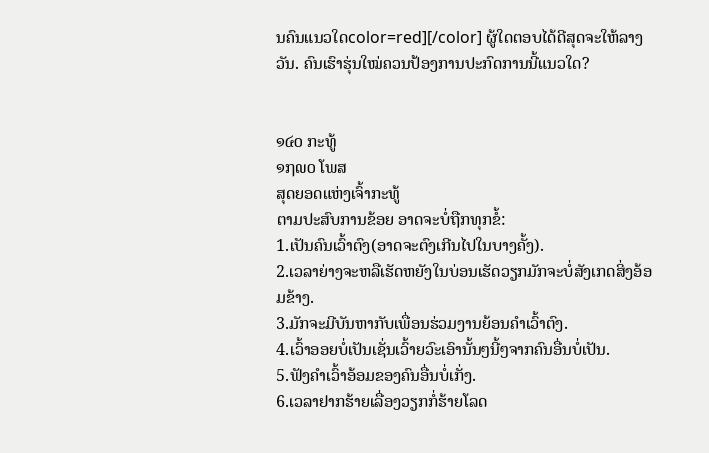ນຄົນແນວໃດcolor=red][/color] ຜູ້ໃດຕອບໄດ້ດີສຸດຈະໃຫ້ລາງວັນ. ຄົນເຮົາຮຸ່ນໃໝ່ຄວນປ້ອງການປະກົດການນີ້ແນວໃດ?


໑໔໐ ກະທູ້
໑໗໙໐ ໂພສ
ສຸດຍອດແຫ່ງເຈົ້າກະທູ້
ຕາມປະສົບການຂ້ອຍ ອາດຈະບໍ່ຖືກທຸກຂໍ້:
1.ເປັນຄົນເວົ້າຕົງ(ອາດຈະຕົງເກີນໄປໃນບາງຄັ້ງ).
2.ເວລາຍ່າງຈະຫລືເຮັດຫຍັງໃນບ່ອນເຮັດວຽກມັກຈະບໍ່ສັງເກດສິ່ງອ້ອມຂ້າງ.
3.ມັກຈະມີບັນຫາກັບເພື່ອນຮ່ວມງານຍ້ອນຄໍາເວົ້າຕົງ.
4.ເວົ້າອອຍບໍ່ເປັນເຊັ່ນເວົ້າຍວົະເອົານັ້ນໆນີ້ໆຈາກຄົນອື່ນບໍ່ເປັນ.
5.ຟັງຄໍາເວົ້າອ້ອມຂອງຄົນອື່ນບໍ່ເກັ່ງ.
6.ເວລາຢາກຮ້າຍເລື່ອງວຽກກໍ່ຮ້າຍໂລດ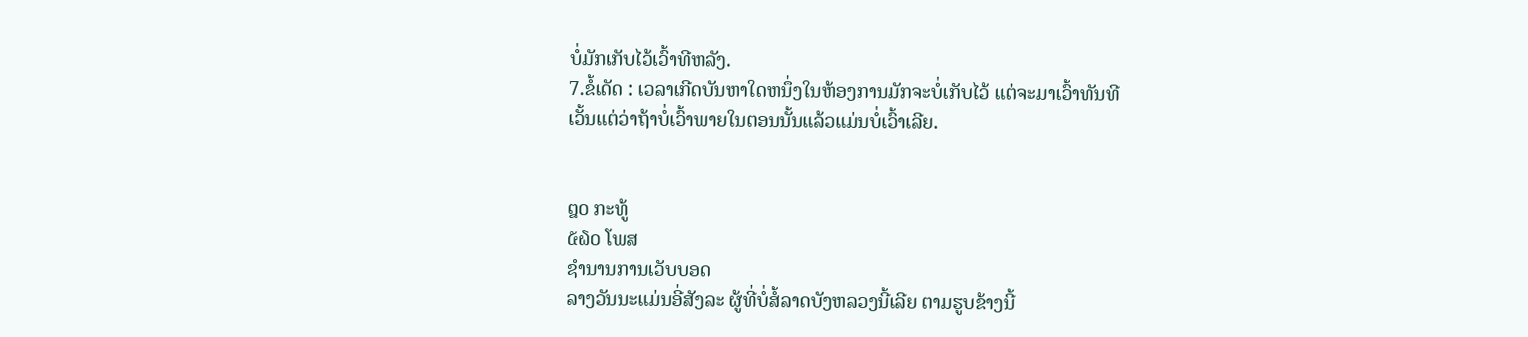ບໍ່ມັກເກັບໄວ້ເວົ້າທີຫລັງ.
7.ຂໍ້ເດັດ : ເວລາເກີດບັນຫາໃດຫນຶ່ງໃນຫ້ອງການມັກຈະບໍ່ເກັບໄວ້ ແຕ່ຈະມາເວົ້າທັນທີ
ເວັ້ນແຕ່ວ່າຖ້າບໍ່ເວົ້າພາຍໃນຕອນນັ້ນແລ້ວແມ່ນບໍ່ເວົ້າເລີຍ.


໘໐ ກະທູ້
໕໖໐ ໂພສ
ຊຳນານການເວັບບອດ
ລາງວັນນະແມ່ນອີ່ສັງລະ ຜູ້ທີ່ບໍ່ສໍ້ລາດບັງຫລວງນີ້ເລີຍ ຕາມຮູບຂ້າງນີ້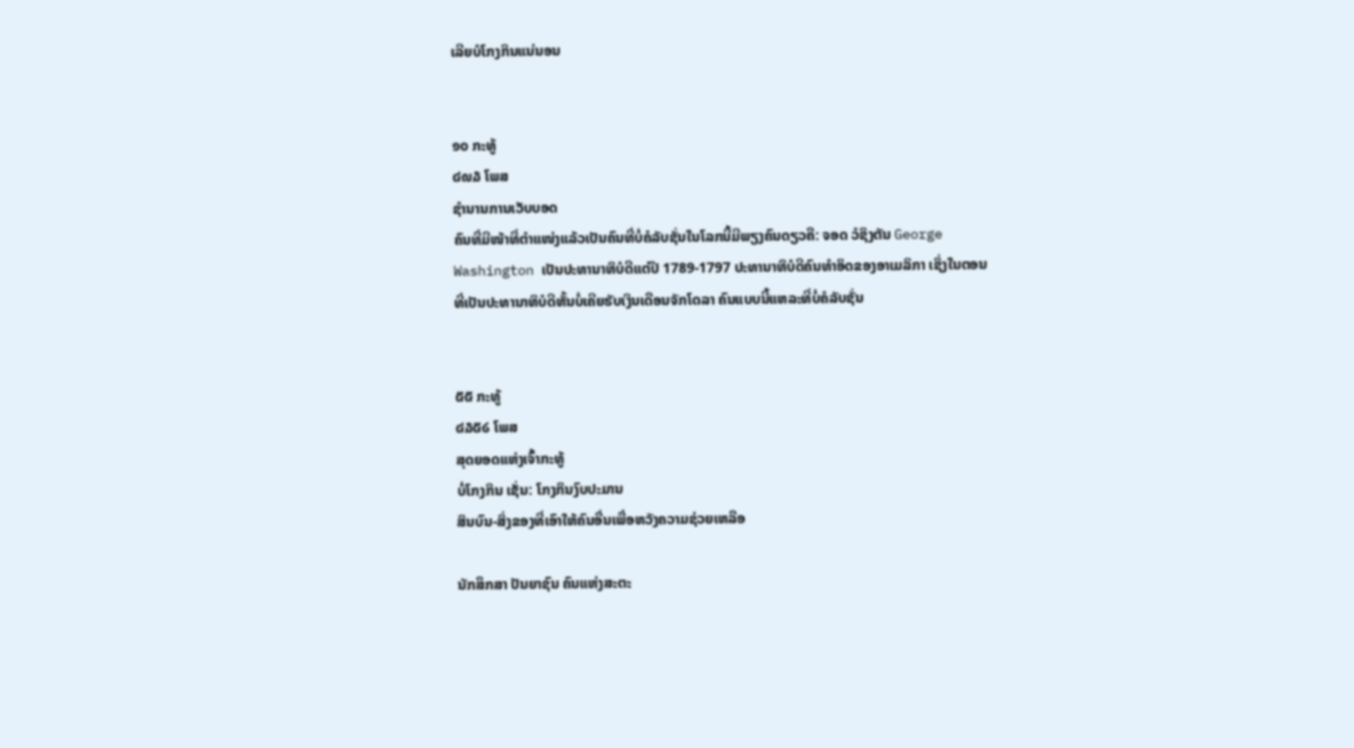ເລີຍບໍໂກງກິນແນ່ນອນ


໑໐ ກະທູ້
໔໙໓ ໂພສ
ຊຳນານການເວັບບອດ
ຄົນທີ່ມີໜ້າທີ່ຕຳແໜ່ງແລ້ວເປັນຄົນທີ່ບໍ່ຄໍລັບຊັ່ນໃນໂລກນີ້ມີພຽງຄົນດຽວຄື: ຈອດ ວໍຊິງຕັນ George Washington ເປັນປະທານາທິບໍດີແຕ່ປີ 1789-1797 ປະທານາທິບໍດີຄົນທຳອິດຂອງອາເມລິກາ ເຊິ່ງໃນຕອນທີ່ເປັນປະທານາທິບໍດີຫັ້ນບໍ່ເຄີຍຮັບເງິນເດືອນຈັກໂດລາ ຄົນແບບນີ້ແຫລະທີ່ບໍ່ຄໍລັບຊັ່ນ


໕໕ ກະທູ້
໔໓໕໒ ໂພສ
ສຸດຍອດແຫ່ງເຈົ້າກະທູ້
ບໍ່ໂກງກິນ ເຊັ່ນ: ໂກງກິນງົບປະມານ
ສິນບົນ-ສິ່ງຂອງທີ່ເອົາໃຫ້ຄົນອື່ນເພື່ອຫວັງຄວາມຊ່ວຍເຫລືອ

ນັກສຶກສາ ປັນຍາຊົນ ຄົນແຫ່ງສະຕະ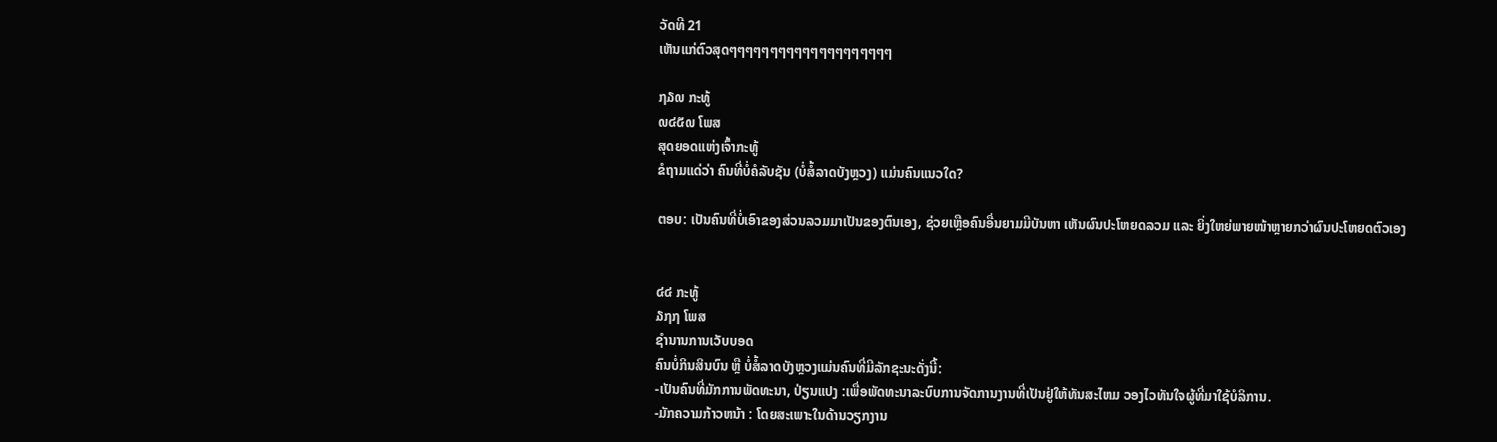ວັດທີ 21
ເຫັນແກ່ຕົວສຸດໆໆໆໆໆໆໆໆໆໆໆໆໆໆໆໆໆໆໆໆ

໗໓໙ ກະທູ້
໙໔໕໙ ໂພສ
ສຸດຍອດແຫ່ງເຈົ້າກະທູ້
ຂໍຖາມແດ່ວ່າ ຄົນທີ່ບໍ່ຄໍລັບຊັນ (ບໍ່ສໍ້ລາດບັງຫຼວງ) ແມ່ນຄົນແນວໃດ?

ຕອບ: ເປັນຄົນທີ່ບໍ່ເອົາຂອງສ່ວນລວມມາເປັນຂອງຕົນເອງ, ຊ່ວຍເຫຼືອຄົນອື່ນຍາມມີບັນຫາ ເຫັນຜົນປະໂຫຍດລວມ ແລະ ຍິ່ງໃຫຍ່ພາຍໜ້າຫຼາຍກວ່າຜົນປະໂຫຍດຕົວເອງ


໔໔ ກະທູ້
໓໗໗ ໂພສ
ຊຳນານການເວັບບອດ
ຄົນບໍ່ກິນສິນບົນ ຫຼື ບໍ່ສໍ້ລາດບັງຫຼວງແມ່ນຄົນທີ່ມີລັກຊະນະດັ່ງນີ້:
-ເປັນຄົນທີ່ມັກການພັດທະນາ, ປ່ຽນແປງ :ເພື່ອພັດທະນາລະບົບການຈັດການງານທີ່ເປັນຢູ່ໃຫ້ທັນສະໄຫມ ວອງໄວທັນໃຈຜູ້ທີ່ມາໃຊ້ບໍລິການ.
-ມັກຄວາມກ້າວຫນ້າ : ໂດຍສະເພາະໃນດ້ານວຽກງານ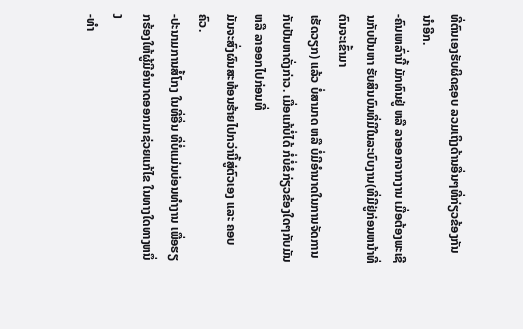ທີ່ຕົນເອງຮັບຜິດຊອບ ລວມເຖິງດ້ານອື່ນໆທີ່ກ່ຽວຂ້ອງກັນນຳອີກ.
-ຄົນເຫລົ່ານີ້ ມັກທົນຢູ່ ຫລື ລາອອກຈາກງານ ເມື່ອຕ້ອງພະເຊີນກັບປັນຫາ ຮັບສິນບົນທີ່ມີໃນລະບົບງານ(ທີ່ມີຢູ່ກ່ອນຫນ້າທີ່ຕົນຈະເຂົ້າມາ
ເຮັດວຽກ) ແລ້ວ ບໍ່ສາມາດ ຫລື ບໍ່ມີອຳນາດໃນການຈັດການກັບປັນຫາດັ່ງກ່າວ. ເມື່ອແກ້ບໍ່ໄດ້ ກໍ່ບໍ່ຂໍກ່ຽວຂ້ອງໃດໆກັບມັນ ຫລື ລາອອກໄປກ່ອນທີ່
ມັນຈະສົ່ງຜົນສະທ້ອນຮ້າຍໄປກວ່ານີ້ສູ່ຕົວເອງ ແລະ ຄອບຄົວ.
-ປະນາມການສໍ້ໂກງ ໃນທີ່ອື່ນ ທີ່ບໍ່ແມ່ນບ່ອນທຳງານ ເພື່ອຮຽກຮ້ອງໃຫ້ຜູ້ມີອຳນາດອອກມາຊ່ວຍແກ້ໄຂ ໃນທາງໃດທາງຫນຶ່ງ
-ທຳ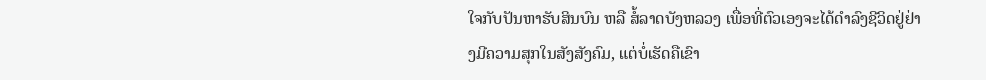ໃຈກັບປັນຫາຮັບສິນບົນ ຫລື ສໍ້ລາດບັງຫລວງ ເພື່ອທີ່ຕົວເອງຈະໄດ້ດຳລົງຊີວິດຢູ່ຢ່າງມີຄວາມສຸກໃນສັງສັງຄົມ, ແຕ່ບໍ່ເຮັດຄືເຂົາ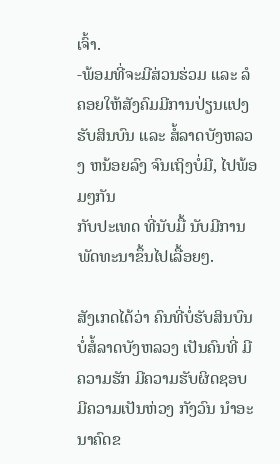ເຈົ້າ.
-ພ້ອມທີ່ຈະມີສ່ວນຮ່ວມ ແລະ ລໍຄອຍໃຫ້ສັງຄົມມີການປ່ຽນແປງ ຮັບສິນບົນ ແລະ ສໍ້ລາດບັງຫລວງ ຫນ້ອຍລົງ ຈົນເຖິງບໍ່ມີ, ໄປພ້ອມໆກັນ
ກັບປະເທດ ທີ່ນັບມື້ ນັບມີການພັດທະນາຂຶ້ນໄປເລື້ອຍໆ.

ສັງເກດໄດ້ວ່າ ຄົນທີ່ບໍ່ຮັບສິນບົນ ບໍ່ສໍ້ລາດບັງຫລວງ ເປັນຄົນທີ່ ມີຄວາມຮັກ ມີຄວາມຮັບຜິດຊອບ ມີຄວາມເປັນຫ່ວງ ກັງວົນ ນຳອະນາຄົດຂ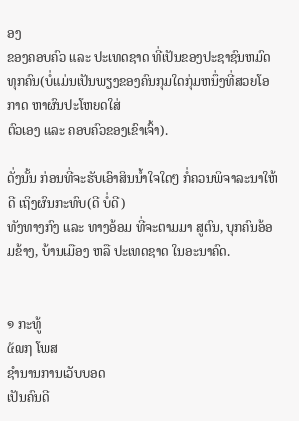ອງ
ຂອງຄອບຄົວ ແລະ ປະເທດຊາດ ທີ່ເປັນຂອງປະຊາຊົນຫມົດທຸກຄົນ(ບໍ່ແມ່ນເປັນພຽງຂອງຄົນກຸມໃດກຸ່ມຫນຶ່ງທີ່ສວຍໂອກາດ ຫາຜົນປະໂຫຍດໃສ່
ຕົວເອງ ແລະ ຄອບຄົວຂອງເຂົາເຈົ້າ).

ດັ່ງນັ້ນ ກ່ອນທີ່ຈະຮັບເອົາສິນນ້ຳໃຈໃດໆ ກໍ່ຄວນພິຈາລະນາໃຫ້ດີ ເຖິງຜົນກະທົບ(ດີ ບໍ່ດີ)
ທັງທາງກົງ ແລະ ທາງອ້ອມ ທີ່ຈະຕາມມາ ສູຕົນ, ບຸກຄົນອ້ອມຂ້າງ, ບ້ານເມືອງ ຫລື ປະເທດຊາດ ໃນອະນາຄົດ.


໑ ກະທູ້
໕໙໗ ໂພສ
ຊຳນານການເວັບບອດ
ເປັນຄົນດີ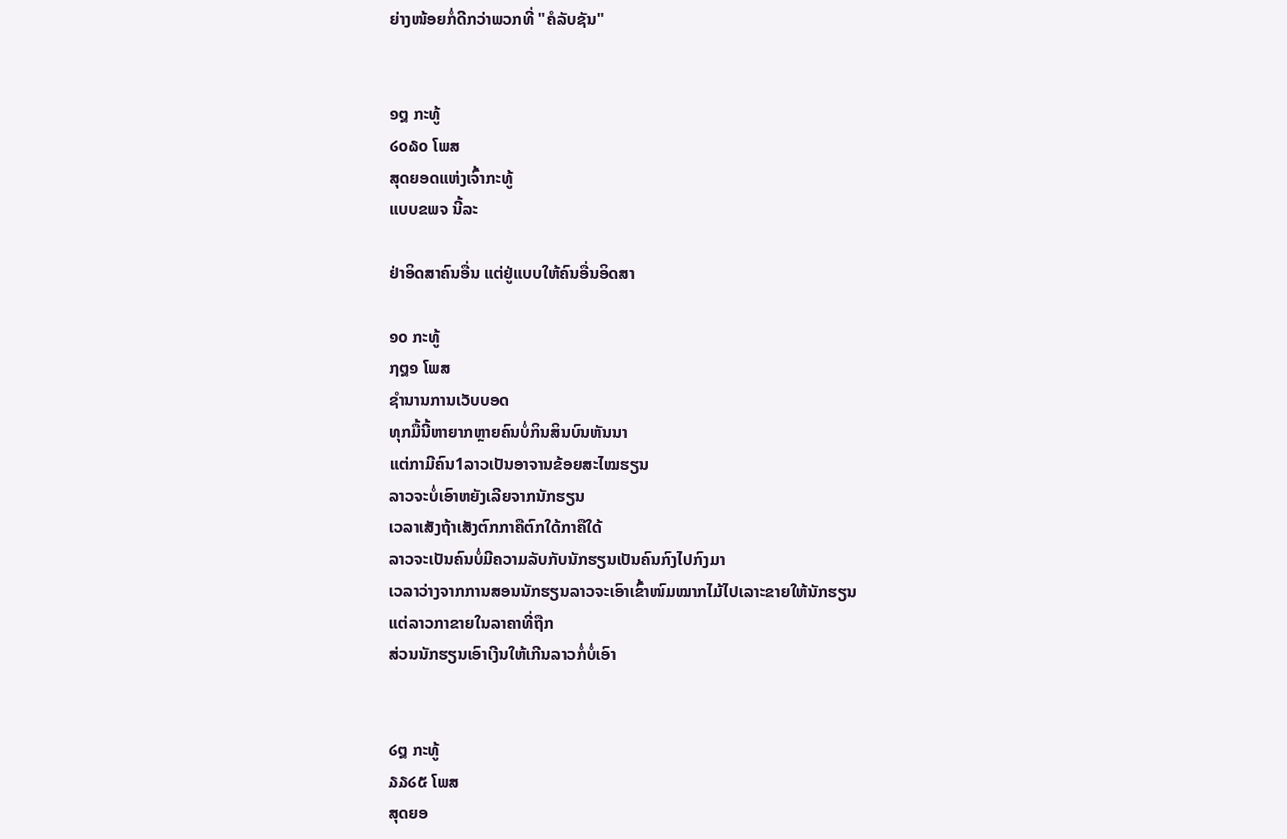ຍ່າງໜ້ອຍກໍ່ດີກວ່າພວກທີ່ "ຄໍລັບຊັນ"


໑໘ ກະທູ້
໒໐໖໐ ໂພສ
ສຸດຍອດແຫ່ງເຈົ້າກະທູ້
ແບບຂພຈ ນີ້ລະ

ຢ່າອິດສາຄົນອື່ນ ແຕ່ຢູ່ແບບໃຫ້ຄົນອື່ນອິດສາ

໑໐ ກະທູ້
໗໘໑ ໂພສ
ຊຳນານການເວັບບອດ
ທຸກມື້ນີ້ຫາຍາກຫຼາຍຄົນບໍ່ກິນສິນບົນຫັນນາ
ແຕ່ກາມີຄົນ1ລາວເປັນອາຈານຂ້ອຍສະໄໝຮຽນ
ລາວຈະບໍ່ເອົາຫຍັງເລີຍຈາກນັກຮຽນ
ເວລາເສັງຖ້າເສັງຕົກກາຄືຕົກໃດ້ກາຄືໃດ້
ລາວຈະເປັນຄົນບໍ່ມີຄວາມລັບກັບນັກຮຽນເປັນຄົນກົງໄປກົງມາ
ເວລາວ່າງຈາກການສອນນັກຮຽນລາວຈະເອົາເຂົ້າໜົມໝາກໄມ້ໄປເລາະຂາຍໃຫ້ນັກຮຽນ
ແຕ່ລາວກາຂາຍໃນລາຄາທີ່ຖືກ
ສ່ວນນັກຮຽນເອົາເງີນໃຫ້ເກີນລາວກໍ່ບໍ່ເອົາ


໒໘ ກະທູ້
໓໓໒໕ ໂພສ
ສຸດຍອ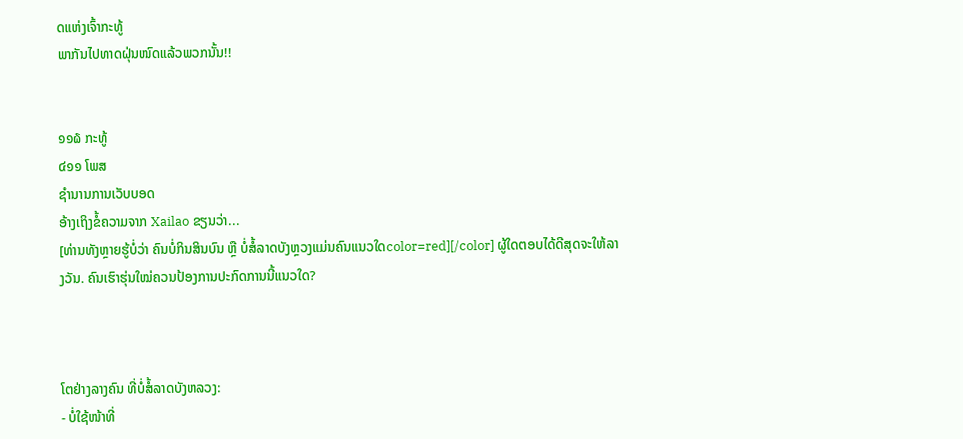ດແຫ່ງເຈົ້າກະທູ້
ພາກັນໄປທາດຝຸ່ນໜົດແລ້ວພວກນັ້ນ!!


໑໑໖ ກະທູ້
໔໑໑ ໂພສ
ຊຳນານການເວັບບອດ
ອ້າງເຖິງຂໍ້ຄວາມຈາກ Xailao ຂຽນວ່າ...
[ທ່ານທັງຫຼາຍຮູ້ບໍ່ວ່າ ຄົນບໍ່ກິນສິນບົນ ຫຼື ບໍ່ສໍ້ລາດບັງຫຼວງແມ່ນຄົນແນວໃດcolor=red][/color] ຜູ້ໃດຕອບໄດ້ດີສຸດຈະໃຫ້ລາງວັນ. ຄົນເຮົາຮຸ່ນໃໝ່ຄວນປ້ອງການປະກົດການນີ້ແນວໃດ?



ໂຕຢ່າງລາງຄົນ ທີ່ບໍ່ສໍ້ລາດບັງຫລວງ:
- ບໍ່ໃຊ້ໜ້າທີ່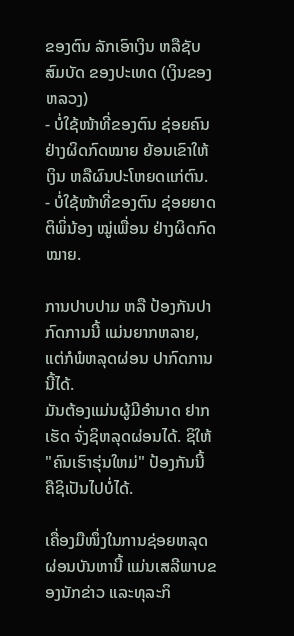ຂອງຕົນ ລັກເອົາເງິນ ຫລືຊັບສົມບັດ ຂອງປະເທດ (ເງິນຂອງຫລວງ)
- ບໍ່ໃຊ້ໜ້າທີ່ຂອງຕົນ ຊ່ອຍຄົນຢ່າງຜິດກົດໝາຍ ຍ້ອນເຂົາໃຫ້ເງິນ ຫລືຜົນປະໂຫຍດແກ່ຕົນ.
- ບໍ່ໃຊ້ໜ້າທີ່ຂອງຕົນ ຊ່ອຍຍາດຕິພິ່ນ້ອງ ໝູ່ເພື່ອນ ຢ່າງຜິດກົດໝາຍ.

ການປາບປາມ ຫລື ປ້ອງກັນປາກົດການນີ້ ແມ່ນຍາກຫລາຍ, ແຕ່ກໍພໍຫລຸດຜ່ອນ ປາກົດການນີ້ໄດ້.
ມັນຕ້ອງແມ່ນຜູ້ມີອຳນາດ ຢາກເຮັດ ຈັ່ງຊິຫລຸດຜ່ອນໄດ້. ຊິໃຫ້ "ຄົນເຮົາຮຸ່ນໃຫມ່" ປ້ອງກັນນີ້ ຄືຊິເປັນໄປບໍ່ໄດ້.

ເຄື່ອງມືໜຶ່ງໃນການຊ່ອຍຫລຸດຜ່ອນບັນຫານີ້ ແມ່ນເສລີພາບຂອງນັກຂ່າວ ແລະທຸລະກິ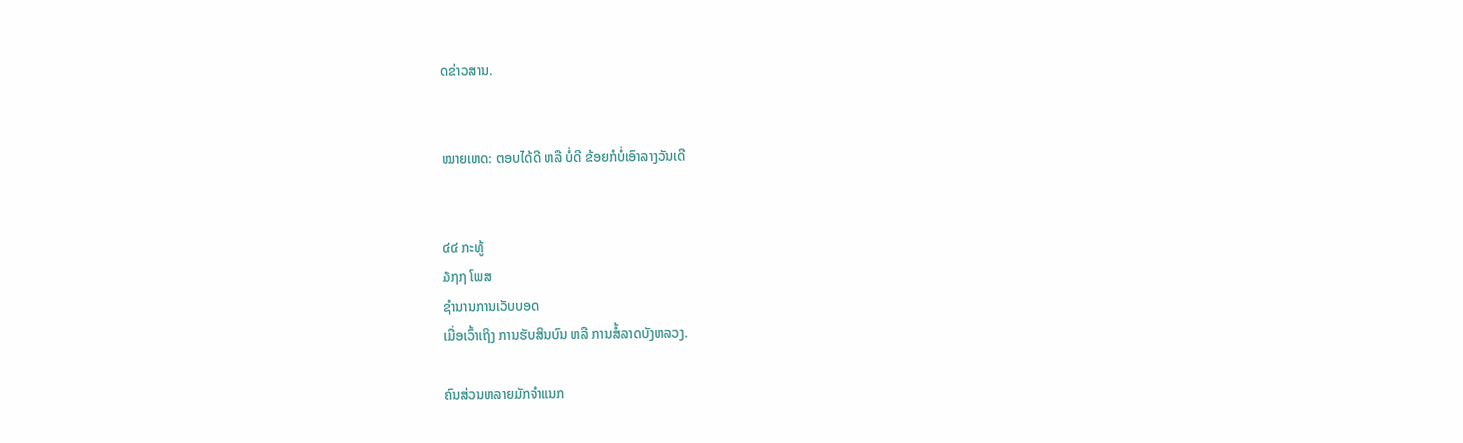ດຂ່າວສານ.


ໝາຍເຫດ: ຕອບໄດ້ດີ ຫລື ບໍ່ດີ ຂ້ອຍກໍບໍ່ເອົາລາງວັນເດີ


໔໔ ກະທູ້
໓໗໗ ໂພສ
ຊຳນານການເວັບບອດ
ເມື່ອເວົ້າເຖິງ ການຮັບສິນບົນ ຫລື ການສໍ້ລາດບັງຫລວງ.

ຄົນສ່ວນຫລາຍມັກຈຳແນກ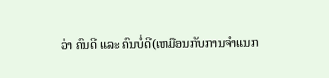ວ່າ ຄົນດີ ແລະ ຄົນບໍ່ດີ(ເຫມືອນກັບການຈຳແນກ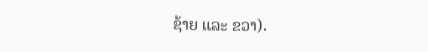ຊ້າຍ ແລະ ຂວາ).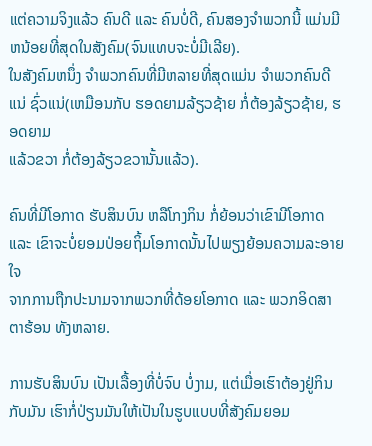ແຕ່ຄວາມຈິງແລ້ວ ຄົນດີ ແລະ ຄົນບໍ່ດີ, ຄົນສອງຈຳພວກນີ້ ແມ່ນມີຫນ້ອຍທີ່ສຸດໃນສັງຄົມ(ຈົນແທບຈະບໍ່ມີເລີຍ).
ໃນສັງຄົມຫນຶ່ງ ຈຳພວກຄົນທີ່ມີຫລາຍທີ່ສຸດແມ່ນ ຈຳພວກຄົນດີແນ່ ຊົ່ວແນ່(ເຫມືອນກັບ ຮອດຍາມລ້ຽວຊ້າຍ ກໍ່ຕ້ອງລ້ຽວຊ້າຍ, ຮອດຍາມ
ແລ້ວຂວາ ກໍ່ຕ້ອງລ້ຽວຂວານັ້ນແລ້ວ).

ຄົນທີ່ມີໂອກາດ ຮັບສິນບົນ ຫລືໂກງກິນ ກໍ່ຍ້ອນວ່າເຂົາມີໂອກາດ ແລະ ເຂົາຈະບໍ່ຍອມປ່ອຍຖິ້ມໂອກາດນັ້ນໄປພຽງຍ້ອນຄວາມລະອາຍໃຈ
ຈາກການຖືກປະນາມຈາກພວກທີ່ດ້ອຍໂອກາດ ແລະ ພວກອິດສາຕາຮ້ອນ ທັງຫລາຍ.

ການຮັບສິນບົນ ເປັນເລື້ອງທີ່ບໍ່ຈົບ ບໍ່ງາມ, ແຕ່ເມື່ອເຮົາຕ້ອງຢູ່ກິນກັບມັນ ເຮົາກໍ່ປ່ຽນມັນໃຫ້ເປັນໃນຮູບແບບທີ່ສັງຄົມຍອມ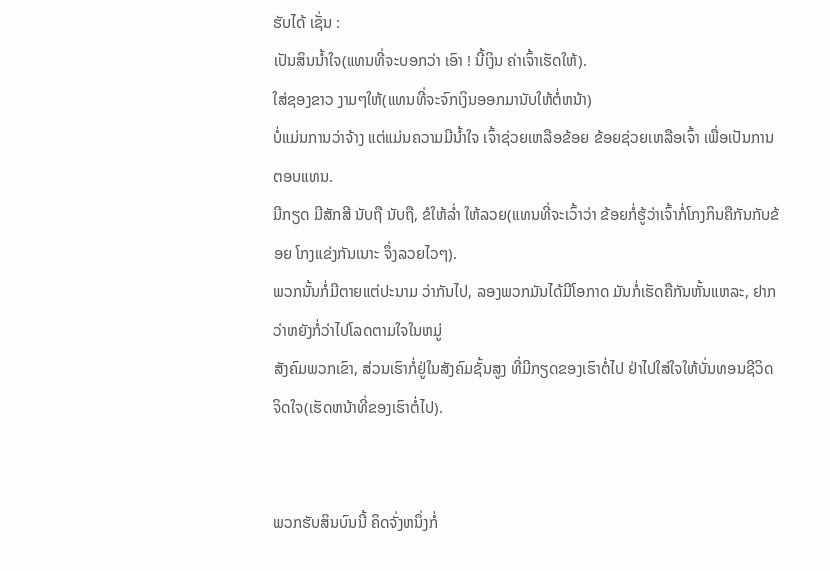ຮັບໄດ້ ເຊັ່ນ :
ເປັນສິນນ້ຳໃຈ(ແທນທີ່ຈະບອກວ່າ ເອົາ ! ນີ້ເງິນ ຄ່າເຈົ້າເຮັດໃຫ້).
ໃສ່ຊອງຂາວ ງາມໆໃຫ້(ແທນທີ່ຈະຈົກເງິນອອກມານັບໃຫ້ຕໍ່ຫນ້າ)
ບໍ່ແມ່ນການວ່າຈ້າງ ແຕ່ແມ່ນຄວາມມີນ້ຳໃຈ ເຈົ້າຊ່ວຍເຫລືອຂ້ອຍ ຂ້ອຍຊ່ວຍເຫລືອເຈົ້າ ເພື່ອເປັນການຕອບແທນ.
ມີກຽດ ມີສັກສີ ນັບຖື ນັບຖື, ຂໍໃຫ້ລ່ຳ ໃຫ້ລວຍ(ແທນທີ່ຈະເວົ້າວ່າ ຂ້ອຍກໍ່ຮູ້ວ່າເຈົ້າກໍ່ໂກງກິນຄືກັນກັບຂ້ອຍ ໂກງແຂ່ງກັນເນາະ ຈຶ່ງລວຍໄວໆ).
ພວກນັ້ນກໍ່ມີຕາຍແຕ່ປະນາມ ວ່າກັນໄປ, ລອງພວກມັນໄດ້ມີໂອກາດ ມັນກໍ່ເຮັດຄືກັນຫັ້ນແຫລະ, ຢາກວ່າຫຍັງກໍ່ວ່າໄປໂລດຕາມໃຈໃນຫມູ່
ສັງຄົມພວກເຂົາ, ສ່ວນເຮົາກໍ່ຢູ່ໃນສັງຄົມຊັ້ນສູງ ທີ່ມີກຽດຂອງເຮົາຕໍ່ໄປ ຢ່າໄປໃສ່ໃຈໃຫ້ບັ່ນທອນຊີວິດ ຈິດໃຈ(ເຮັດຫນ້າທີ່ຂອງເຮົາຕໍ່ໄປ).


ພວກຮັບສິນບົນນີ້ ຄິດຈັ່ງຫນຶ່ງກໍ່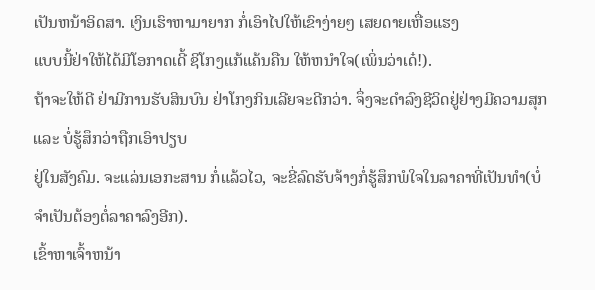ເປັນຫນ້າອິດສາ. ເງິນເຮົາຫາມາຍາກ ກໍ່ເອົາໄປໃຫ້ເຂົາງ່າຍໆ ເສຍດາຍເຫື່ອແຮງ
ແບບນີ້ຢ່າໃຫ້ໄດ້ມີໂອກາດເດີ້ ຊິໂກງແກ້ແຄ້ນຄືນ ໃຫ້ຫນຳໃຈ(ເພິ່ນວ່າເດ໋!).
ຖ້າຈະໃຫ້ດີ ຢ່າມີການຮັບສິນບົນ ຢ່າໂກງກິນເລີຍຈະດີກວ່າ. ຈຶ່ງຈະດຳລົງຊີວິດຢູ່ຢ່າງມີຄວາມສຸກ ແລະ ບໍ່ຮູ້ສຶກວ່າຖືກເອົາປຽບ
ຢູ່ໃນສັງຄົມ. ຈະແລ່ນເອກະສານ ກໍ່ແລ້ວໄວ, ຈະຂີ່ລົດຮັບຈ້າງກໍ່ຮູ້ສຶກພໍໃຈໃນລາຄາທີ່ເປັນທຳ(ບໍ່ຈຳເປັນຕ້ອງຕໍ່ລາຄາລົງອີກ).
ເຂົ້າຫາເຈົ້າຫນ້າ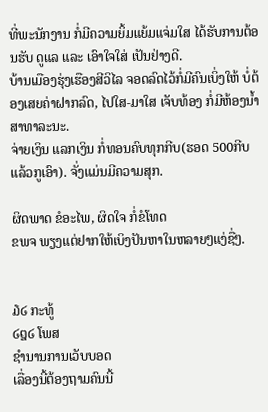ທີ່ພະນັກງານ ກໍ່ມີຄວາມຍິ້ມແຍ້ມແຈ່ມໃສ ໄດ້ຮັບການຕ້ອນຮັບ ດູແລ ແລະ ເອົາໃຈໃສ່ ເປັນຢ່າງດີ.
ບ້ານເມືອງຮຸ່ງເຮືອງສີວິໄລ ຈອດລົດໄວ້ກໍ່ມີຄົນເບິ່ງໃຫ້ ບໍ່ຕ້ອງເສຍຄ່າຝາກລົດ, ໄປໃສ-ມາໃສ ເຈັບທ້ອງ ກໍ່ມີຫ້ອງນ້ຳສາທາລະນະ.
ຈ່າຍເງິນ ແລກເງິນ ກໍ່ທອນຄົບທຸກກີບ(ຮອດ 500ກີບ ແລ້ວກູເອົາ). ຈັ່ງແມ່ນມີຄວາມສຸກ.

ຜິດພາດ ຂໍອະໄພ, ຜິດໃຈ ກໍ່ຂໍໂທດ
ຂພຈ ພຽງແຕ່ຢາກໃຫ້ເບິງປັນຫາໃນຫລາຍໆແງ່ຊື່ໆ.


໓໒ ກະທູ້
໒໘໒ ໂພສ
ຊຳນານການເວັບບອດ
ເລື່ອງນີ້ຕ້ອງຖາມຄົນນີ້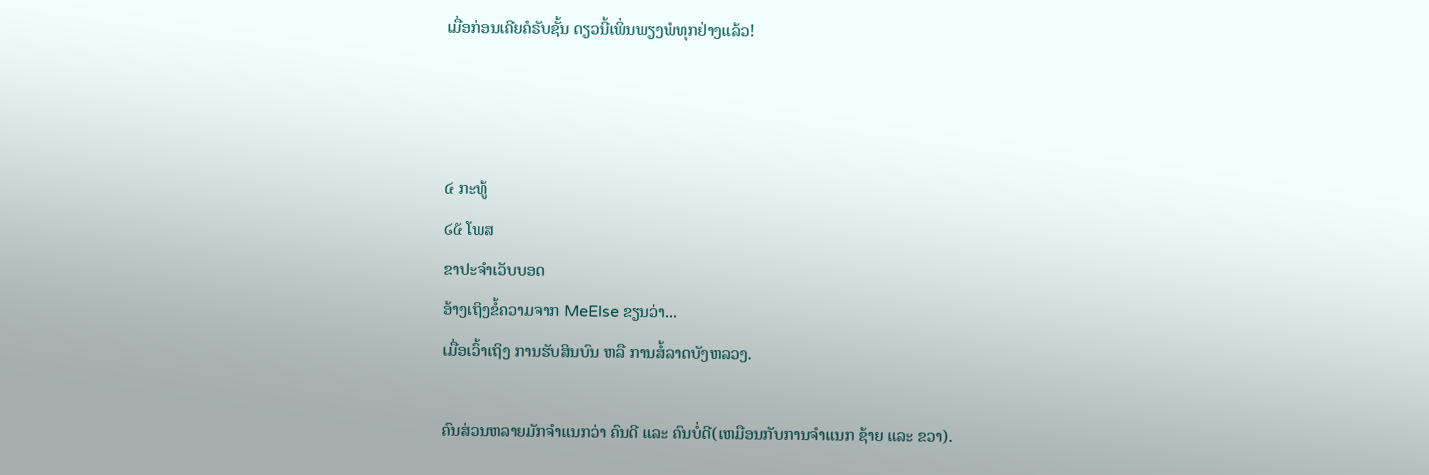ເມື່ອກ່ອນເຄີຍຄໍຣັບຊັ້ນ ດຽວນີ້ເພິ່ນພຽງພໍທຸກຢ່າງແລ້ວ!



໔ ກະທູ້
໒໕ ໂພສ
ຂາປະຈຳເວັບບອດ
ອ້າງເຖິງຂໍ້ຄວາມຈາກ MeElse ຂຽນວ່າ...
ເມື່ອເວົ້າເຖິງ ການຮັບສິນບົນ ຫລື ການສໍ້ລາດບັງຫລວງ.

ຄົນສ່ວນຫລາຍມັກຈຳແນກວ່າ ຄົນດີ ແລະ ຄົນບໍ່ດີ(ເຫມືອນກັບການຈຳແນກ ຊ້າຍ ແລະ ຂວາ).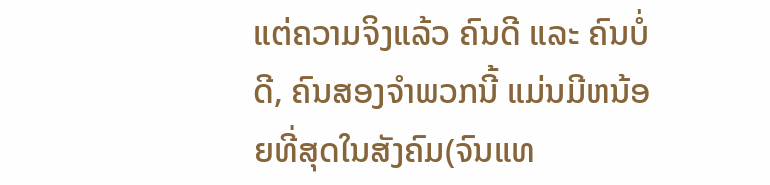ແຕ່ຄວາມຈິງແລ້ວ ຄົນດີ ແລະ ຄົນບໍ່ດີ, ຄົນສອງຈຳພວກນີ້ ແມ່ນມີຫນ້ອຍທີ່ສຸດໃນສັງຄົມ(ຈົນແທ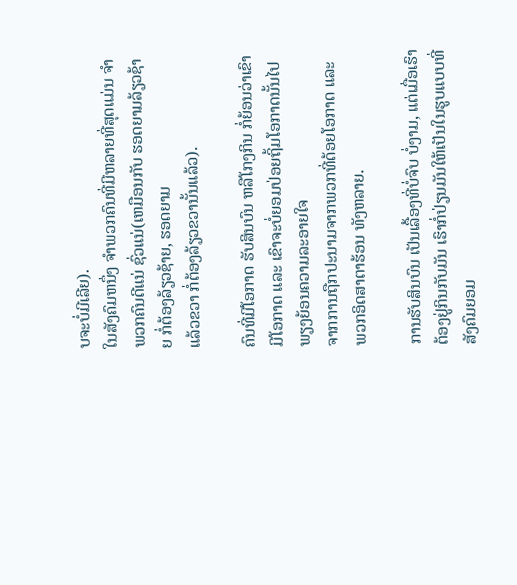ບຈະບໍ່ມີເລີຍ).
ໃນສັງຄົມຫນຶ່ງ ຈຳພວກຄົນທີ່ມີຫລາຍທີ່ສຸດແມ່ນ ຈຳພວກຄົນດີແນ່ ຊົ່ວແນ່(ເຫມືອນກັບ ຮອດຍາມລ້ຽວຊ້າຍ ກໍ່ຕ້ອງລ້ຽວຊ້າຍ, ຮອດຍາມ
ແລ້ວຂວາ ກໍ່ຕ້ອງລ້ຽວຂວານັ້ນແລ້ວ).

ຄົນທີ່ມີໂອກາດ ຮັບສິນບົນ ຫລືໂກງກິນ ກໍ່ຍ້ອນວ່າເຂົາມີໂອກາດ ແລະ ເຂົາຈະບໍ່ຍອມປ່ອຍຖິ້ມໂອກາດນັ້ນໄປພຽງຍ້ອນຄວາມລະອາຍໃຈ
ຈາກການຖືກປະນາມຈາກພວກທີ່ດ້ອຍໂອກາດ ແລະ ພວກອິດສາຕາຮ້ອນ ທັງຫລາຍ.

ການຮັບສິນບົນ ເປັນເລື້ອງທີ່ບໍ່ຈົບ ບໍ່ງາມ, ແຕ່ເມື່ອເຮົາຕ້ອງຢູ່ກິນກັບມັນ ເຮົາກໍ່ປ່ຽນມັນໃຫ້ເປັນໃນຮູບແບບທີ່ສັງຄົມຍອມ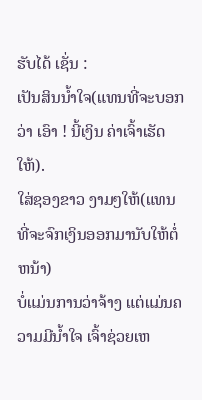ຮັບໄດ້ ເຊັ່ນ :
ເປັນສິນນ້ຳໃຈ(ແທນທີ່ຈະບອກວ່າ ເອົາ ! ນີ້ເງິນ ຄ່າເຈົ້າເຮັດໃຫ້).
ໃສ່ຊອງຂາວ ງາມໆໃຫ້(ແທນທີ່ຈະຈົກເງິນອອກມານັບໃຫ້ຕໍ່ຫນ້າ)
ບໍ່ແມ່ນການວ່າຈ້າງ ແຕ່ແມ່ນຄວາມມີນ້ຳໃຈ ເຈົ້າຊ່ວຍເຫ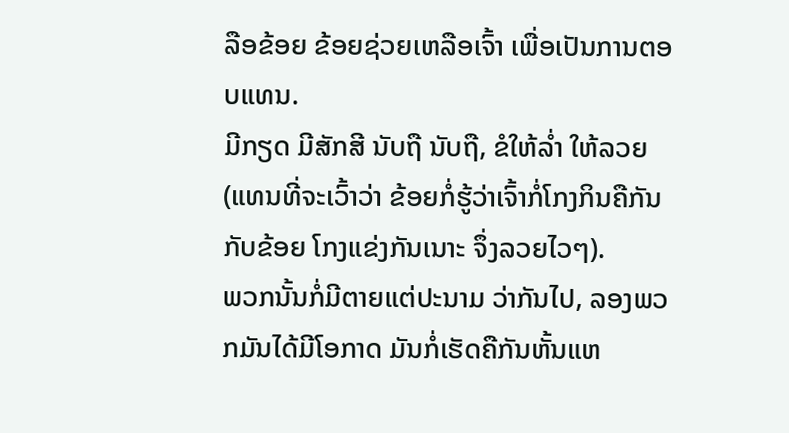ລືອຂ້ອຍ ຂ້ອຍຊ່ວຍເຫລືອເຈົ້າ ເພື່ອເປັນການຕອບແທນ.
ມີກຽດ ມີສັກສີ ນັບຖື ນັບຖື, ຂໍໃຫ້ລ່ຳ ໃຫ້ລວຍ(ແທນທີ່ຈະເວົ້າວ່າ ຂ້ອຍກໍ່ຮູ້ວ່າເຈົ້າກໍ່ໂກງກິນຄືກັນກັບຂ້ອຍ ໂກງແຂ່ງກັນເນາະ ຈຶ່ງລວຍໄວໆ).
ພວກນັ້ນກໍ່ມີຕາຍແຕ່ປະນາມ ວ່າກັນໄປ, ລອງພວກມັນໄດ້ມີໂອກາດ ມັນກໍ່ເຮັດຄືກັນຫັ້ນແຫ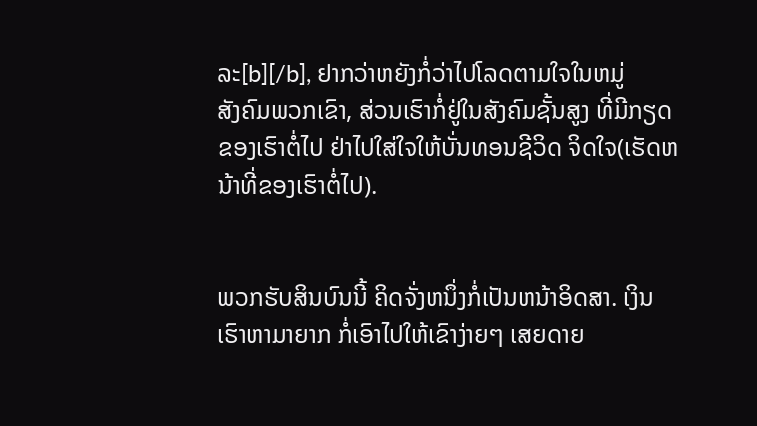ລະ[b][/b], ຢາກວ່າຫຍັງກໍ່ວ່າໄປໂລດຕາມໃຈໃນຫມູ່
ສັງຄົມພວກເຂົາ, ສ່ວນເຮົາກໍ່ຢູ່ໃນສັງຄົມຊັ້ນສູງ ທີ່ມີກຽດຂອງເຮົາຕໍ່ໄປ ຢ່າໄປໃສ່ໃຈໃຫ້ບັ່ນທອນຊີວິດ ຈິດໃຈ(ເຮັດຫນ້າທີ່ຂອງເຮົາຕໍ່ໄປ).


ພວກຮັບສິນບົນນີ້ ຄິດຈັ່ງຫນຶ່ງກໍ່ເປັນຫນ້າອິດສາ. ເງິນເຮົາຫາມາຍາກ ກໍ່ເອົາໄປໃຫ້ເຂົາງ່າຍໆ ເສຍດາຍ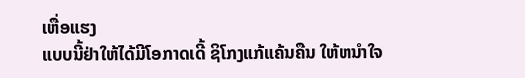ເຫື່ອແຮງ
ແບບນີ້ຢ່າໃຫ້ໄດ້ມີໂອກາດເດີ້ ຊິໂກງແກ້ແຄ້ນຄືນ ໃຫ້ຫນຳໃຈ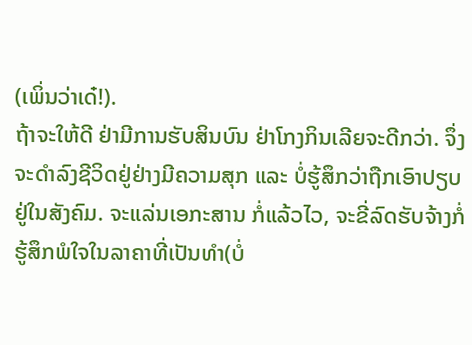(ເພິ່ນວ່າເດ໋!).
ຖ້າຈະໃຫ້ດີ ຢ່າມີການຮັບສິນບົນ ຢ່າໂກງກິນເລີຍຈະດີກວ່າ. ຈຶ່ງຈະດຳລົງຊີວິດຢູ່ຢ່າງມີຄວາມສຸກ ແລະ ບໍ່ຮູ້ສຶກວ່າຖືກເອົາປຽບ
ຢູ່ໃນສັງຄົມ. ຈະແລ່ນເອກະສານ ກໍ່ແລ້ວໄວ, ຈະຂີ່ລົດຮັບຈ້າງກໍ່ຮູ້ສຶກພໍໃຈໃນລາຄາທີ່ເປັນທຳ(ບໍ່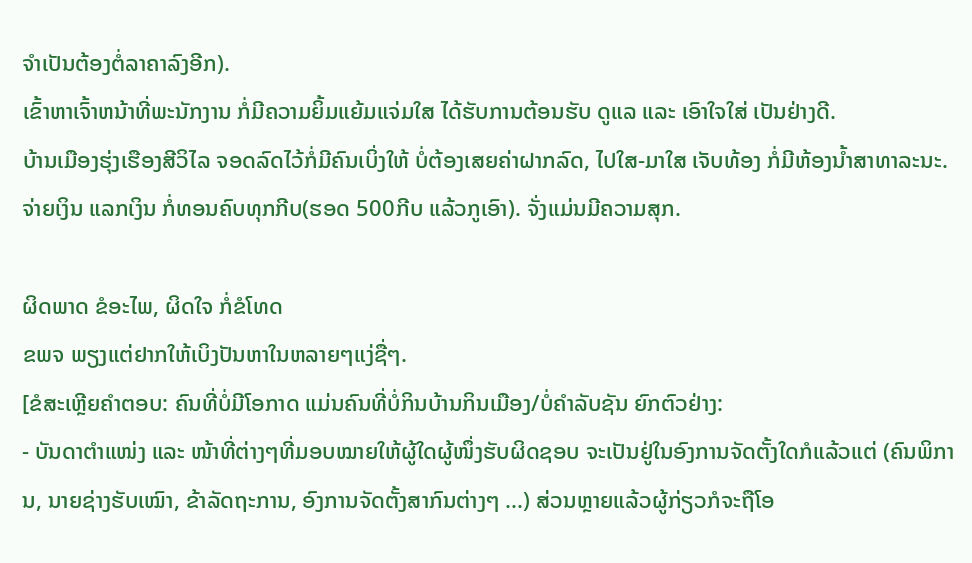ຈຳເປັນຕ້ອງຕໍ່ລາຄາລົງອີກ).
ເຂົ້າຫາເຈົ້າຫນ້າທີ່ພະນັກງານ ກໍ່ມີຄວາມຍິ້ມແຍ້ມແຈ່ມໃສ ໄດ້ຮັບການຕ້ອນຮັບ ດູແລ ແລະ ເອົາໃຈໃສ່ ເປັນຢ່າງດີ.
ບ້ານເມືອງຮຸ່ງເຮືອງສີວິໄລ ຈອດລົດໄວ້ກໍ່ມີຄົນເບິ່ງໃຫ້ ບໍ່ຕ້ອງເສຍຄ່າຝາກລົດ, ໄປໃສ-ມາໃສ ເຈັບທ້ອງ ກໍ່ມີຫ້ອງນ້ຳສາທາລະນະ.
ຈ່າຍເງິນ ແລກເງິນ ກໍ່ທອນຄົບທຸກກີບ(ຮອດ 500ກີບ ແລ້ວກູເອົາ). ຈັ່ງແມ່ນມີຄວາມສຸກ.

ຜິດພາດ ຂໍອະໄພ, ຜິດໃຈ ກໍ່ຂໍໂທດ
ຂພຈ ພຽງແຕ່ຢາກໃຫ້ເບິງປັນຫາໃນຫລາຍໆແງ່ຊື່ໆ.
[ຂໍສະເຫຼີຍຄຳຕອບ: ຄົນທີ່ບໍ່ມີໂອກາດ ແມ່ນຄົນທີ່ບໍ່ກິນບ້ານກິນເມືອງ/ບໍ່ຄຳລັບຊັນ ຍົກຕົວຢ່າງ:
- ບັນດາຕຳແໜ່ງ ແລະ ໜ້າທີ່ຕ່າງໆທີ່ມອບໝາຍໃຫ້ຜູ້ໃດຜູ້ໜຶ່ງຮັບຜິດຊອບ ຈະເປັນຢູ່ໃນອົງການຈັດຕັ້ງໃດກໍແລ້ວແຕ່ (ຄົນພິການ, ນາຍຊ່າງຮັບເໝົາ, ຂ້າລັດຖະການ, ອົງການຈັດຕັ້ງສາກົນຕ່າງໆ ...) ສ່ວນຫຼາຍແລ້ວຜູ້ກ່ຽວກໍຈະຖືໂອ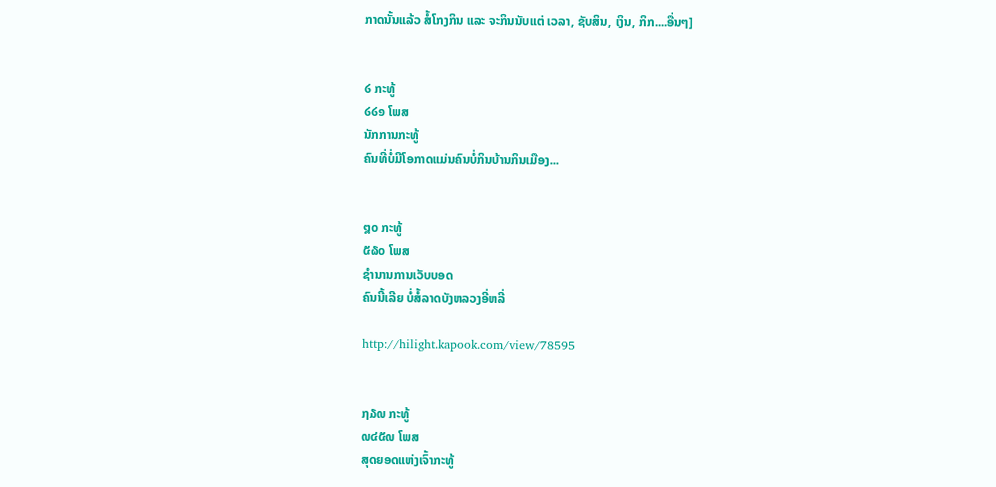ກາດນັ້ນແລ້ວ ສໍ້ໂກງກິນ ແລະ ຈະກິນນັບແຕ່ ເວລາ, ຊັບສິນ, ເງິນ, ກິກ....ອື່ນໆ]


໒ ກະທູ້
໒໒໑ ໂພສ
ນັກການກະທູ້
ຄົນທີ່ບໍ່ມີໂອກາດແມ່ນຄົນບໍ່ກິນບ້ານກິນເມືອງ...


໘໐ ກະທູ້
໕໖໐ ໂພສ
ຊຳນານການເວັບບອດ
ຄົນນີ້ເລີຍ ບໍ່ສໍ້ລາດບັງຫລວງອີ່ຫລີ່

http://hilight.kapook.com/view/78595


໗໓໙ ກະທູ້
໙໔໕໙ ໂພສ
ສຸດຍອດແຫ່ງເຈົ້າກະທູ້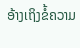ອ້າງເຖິງຂໍ້ຄວາມ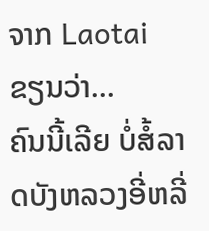ຈາກ Laotai ຂຽນວ່າ...
ຄົນນີ້ເລີຍ ບໍ່ສໍ້ລາດບັງຫລວງອີ່ຫລີ່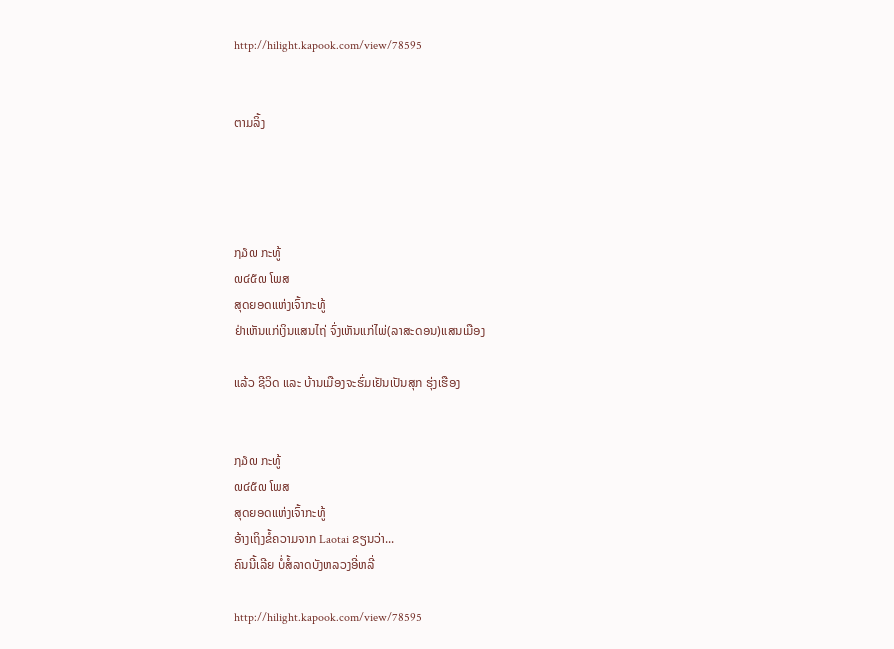http://hilight.kapook.com/view/78595


ຕາມລິ້ງ




໗໓໙ ກະທູ້
໙໔໕໙ ໂພສ
ສຸດຍອດແຫ່ງເຈົ້າກະທູ້
ຢ່າເຫັນແກ່ເງິນແສນໄຖ່ ຈົ່ງເຫັນແກ່ໄພ່(ລາສະດອນ)ແສນເມືອງ

ແລ້ວ ຊີວິດ ແລະ ບ້ານເມືອງຈະຮົ່ມເຢັນເປັນສຸກ ຮຸ່ງເຮືອງ


໗໓໙ ກະທູ້
໙໔໕໙ ໂພສ
ສຸດຍອດແຫ່ງເຈົ້າກະທູ້
ອ້າງເຖິງຂໍ້ຄວາມຈາກ Laotai ຂຽນວ່າ...
ຄົນນີ້ເລີຍ ບໍ່ສໍ້ລາດບັງຫລວງອີ່ຫລີ່

http://hilight.kapook.com/view/78595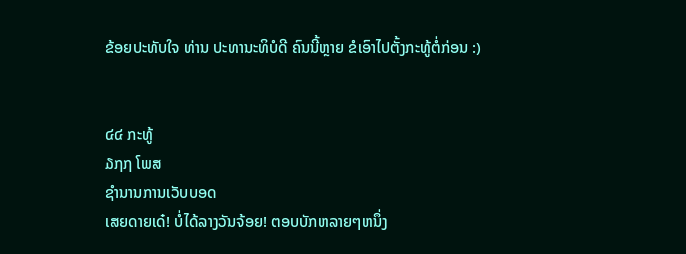ຂ້ອຍປະທັບໃຈ ທ່ານ ປະທານະທິບໍດີ ຄົນນີ້ຫຼາຍ ຂໍເອົາໄປຕັ້ງກະທູ້ຕໍ່ກ່ອນ :)


໔໔ ກະທູ້
໓໗໗ ໂພສ
ຊຳນານການເວັບບອດ
ເສຍດາຍເດ໋! ບໍ່ໄດ້ລາງວັນຈ້ອຍ! ຕອບບັກຫລາຍໆຫນຶ່ງ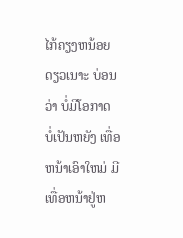ໄກ້ຄຽງຫນ້ອຍດຽວເນາະ ບ່ອນວ່າ ບໍ່ມີໂອກາດ
ບໍ່ເປັນຫຍັງ ເທື່ອຫນ້າເອົາໃຫມ່ ມີເທື່ອຫນ້າຢູ່ຫ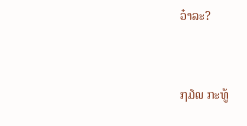ວ໋າລະ?


໗໓໙ ກະທູ້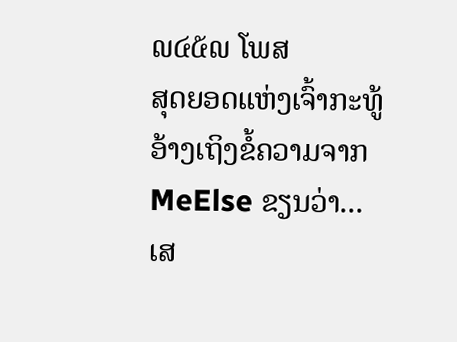໙໔໕໙ ໂພສ
ສຸດຍອດແຫ່ງເຈົ້າກະທູ້
ອ້າງເຖິງຂໍ້ຄວາມຈາກ MeElse ຂຽນວ່າ...
ເສ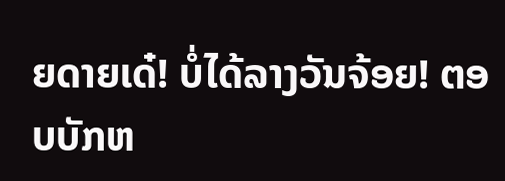ຍດາຍເດ໋! ບໍ່ໄດ້ລາງວັນຈ້ອຍ! ຕອບບັກຫ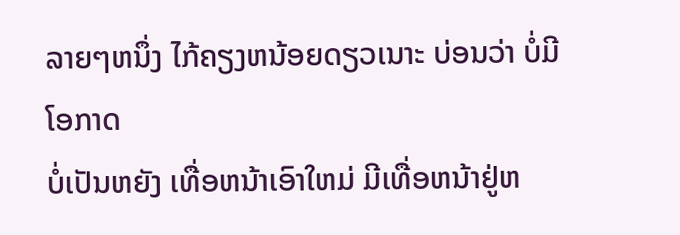ລາຍໆຫນຶ່ງ ໄກ້ຄຽງຫນ້ອຍດຽວເນາະ ບ່ອນວ່າ ບໍ່ມີໂອກາດ
ບໍ່ເປັນຫຍັງ ເທື່ອຫນ້າເອົາໃຫມ່ ມີເທື່ອຫນ້າຢູ່ຫ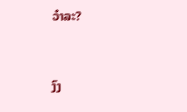ວ໋າລະ?


ງົງ